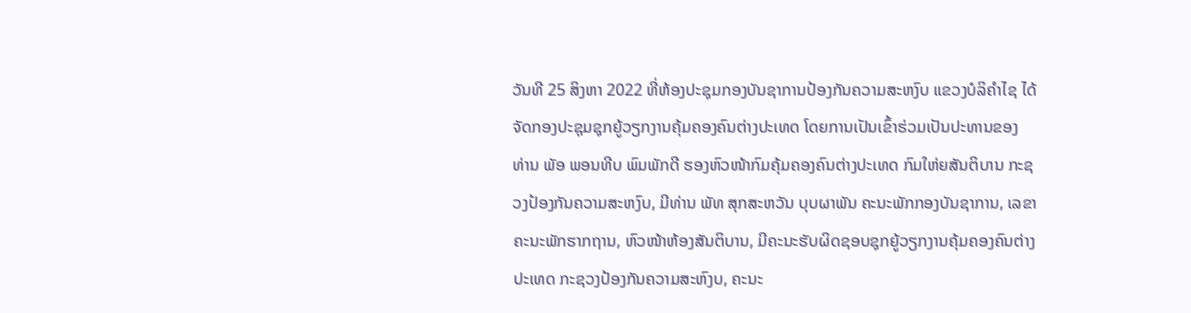ວັນທີ 25 ສິງຫາ 2022 ທີ່ຫ້ອງປະຊຸມກອງບັນຊາການປ້ອງກັນຄວາມສະຫງົບ ແຂວງບໍລິຄໍາໄຊ ໄດ້ຈັດກອງປະຊຸມຊຸກຍູ້ວຽກງານຄຸ້ມຄອງຄົນຕ່າງປະເທດ ໂດຍການເປັນເຂົ້າຮ່ວມເປັນປະທານຂອງ ທ່ານ ພັອ ພອນທີບ ພົມພັກດີ ຮອງຫົວໜ້າກົມຄຸ້ມຄອງຄົນຕ່າງປະເທດ ກົມໃຫ່ຍສັນຕິບານ ກະຊວງປ້ອງກັນຄວາມສະຫງົບ, ມີທ່ານ ພັທ ສຸກສະຫວັນ ບຸບຜາພັນ ຄະນະພັກກອງບັນຊາການ, ເລຂາຄະນະພັກຮາກຖານ, ຫົວໜ້າຫ້ອງສັນຕິບານ, ມີຄະນະຮັບຜິດຊອບຊຸກຍູ້ວຽກງານຄຸ້ມຄອງຄົນຕ່າງປະເທດ ກະຊວງປ້ອງກັນຄວາມສະຫົງບ, ຄະນະ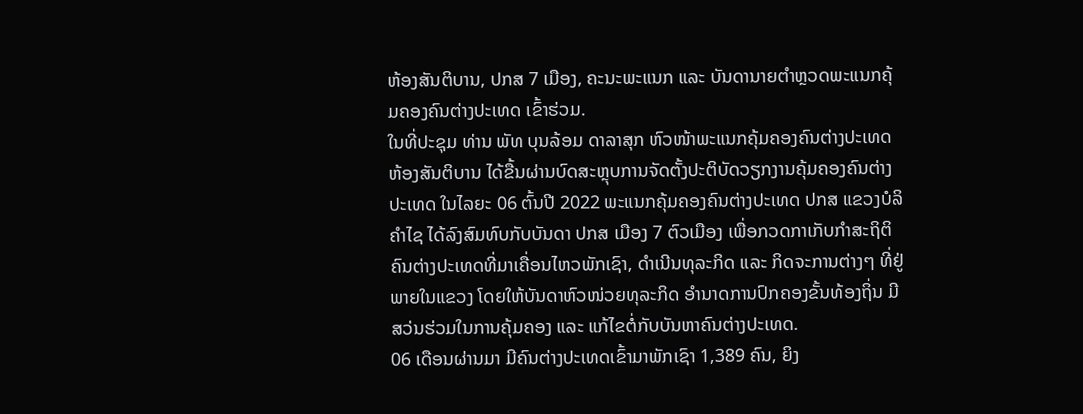ຫ້ອງສັນຕິບານ, ປກສ 7 ເມືອງ, ຄະນະພະແນກ ແລະ ບັນດານາຍຕໍາຫຼວດພະແນກຄຸ້ມຄອງຄົນຕ່າງປະເທດ ເຂົ້າຮ່ວມ.
ໃນທີ່ປະຊຸມ ທ່ານ ພັທ ບຸນລ້ອມ ດາລາສຸກ ຫົວໜ້າພະແນກຄຸ້ມຄອງຄົນຕ່າງປະເທດ ຫ້ອງສັນຕິບານ ໄດ້ຂື້ນຜ່ານບົດສະຫຼຸບການຈັດຕັ້ງປະຕິບັດວຽກງານຄຸ້ມຄອງຄົນຕ່າງປະເທດ ໃນໄລຍະ 06 ຕົ້ນປີ 2022 ພະແນກຄຸ້ມຄອງຄົນຕ່າງປະເທດ ປກສ ແຂວງບໍລິຄຳໄຊ ໄດ້ລົງສົມທົບກັບບັນດາ ປກສ ເມືອງ 7 ຕົວເມືອງ ເພື່ອກວດກາເກັບກຳສະຖິຕິຄົນຕ່າງປະເທດທີ່ມາເຄື່ອນໄຫວພັກເຊົາ, ດໍາເນີນທຸລະກິດ ແລະ ກິດຈະການຕ່າງໆ ທີ່ຢູ່ພາຍໃນແຂວງ ໂດຍໃຫ້ບັນດາຫົວໜ່ວຍທຸລະກິດ ອຳນາດການປົກຄອງຂັ້ນທ້ອງຖິ່ນ ມີສວ່ນຮ່ວມໃນການຄຸ້ມຄອງ ແລະ ແກ້ໄຂຕໍ່ກັບບັນຫາຄົນຕ່າງປະເທດ.
06 ເດືອນຜ່ານມາ ມີຄົນຕ່າງປະເທດເຂົ້າມາພັກເຊົາ 1,389 ຄົນ, ຍິງ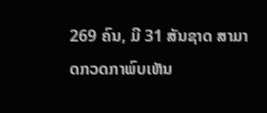269 ຄົນ, ມີ 31 ສັນຊາດ ສາມາດກວດກາພົບເຫັນ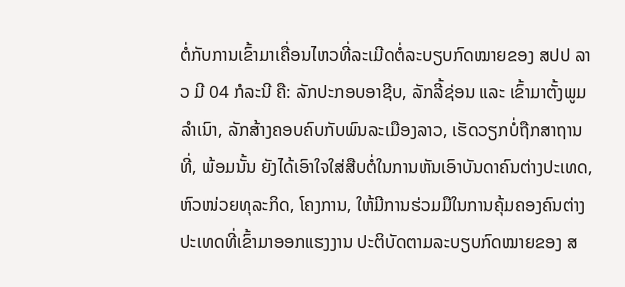ຕໍ່ກັບການເຂົ້າມາເຄື່ອນໄຫວທີ່ລະເມີດຕໍ່ລະບຽບກົດໝາຍຂອງ ສປປ ລາວ ມີ 04 ກໍລະນີ ຄື: ລັກປະກອບອາຊີບ, ລັກລີ້ຊ່ອນ ແລະ ເຂົ້າມາຕັ້ງພູມລຳເນົາ, ລັກສ້າງຄອບຄົບກັບພົນລະເມືອງລາວ, ເຮັດວຽກບໍ່ຖືກສາຖານທີ່, ພ້ອມນັ້ນ ຍັງໄດ້ເອົາໃຈໃສ່ສືບຕໍ່ໃນການຫັນເອົາບັນດາຄົນຕ່າງປະເທດ, ຫົວໜ່ວຍທຸລະກິດ, ໂຄງການ, ໃຫ້ມີການຮ່ວມມືໃນການຄຸ້ມຄອງຄົນຕ່າງປະເທດທີ່ເຂົ້າມາອອກແຮງງານ ປະຕິບັດຕາມລະບຽບກົດໝາຍຂອງ ສ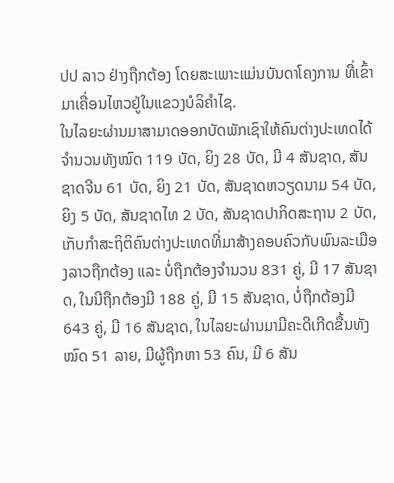ປປ ລາວ ຢ່າງຖືກຕ້ອງ ໂດຍສະເພາະແມ່ນບັນດາໂຄງການ ທີ່ເຂົ້າມາເຄື່ອນໄຫວຢູ່ໃນແຂວງບໍລິຄຳໄຊ.
ໃນໄລຍະຜ່ານມາສາມາດອອກບັດພັກເຊົາໃຫ້ຄົນຕ່າງປະເທດໄດ້ຈໍານວນທັງໝົດ 119 ບັດ, ຍິງ 28 ບັດ, ມີ 4 ສັນຊາດ, ສັນຊາດຈີນ 61 ບັດ, ຍິງ 21 ບັດ, ສັນຊາດຫວຽດນາມ 54 ບັດ, ຍິງ 5 ບັດ, ສັນຊາດໄທ 2 ບັດ, ສັນຊາດປາກິດສະຖານ 2 ບັດ, ເກັບກໍາສະຖິຕິຄົນຕ່າງປະເທດທີ່ມາສ້າງຄອບຄົວກັບພົນລະເມືອງລາວຖືກຕ້ອງ ແລະ ບໍ່ຖືກຕ້ອງຈຳນວນ 831 ຄູ່, ມີ 17 ສັນຊາດ, ໃນນີຖືກຕ້ອງມີ 188 ຄູ່, ມີ 15 ສັນຊາດ, ບໍ່ຖືກຕ້ອງມີ 643 ຄູ່, ມີ 16 ສັນຊາດ, ໃນໄລຍະຜ່ານມາມີຄະດີເກີດຂື້ນທັງໝົດ 51 ລາຍ, ມີຜູ້ຖືກຫາ 53 ຄົນ, ມີ 6 ສັນ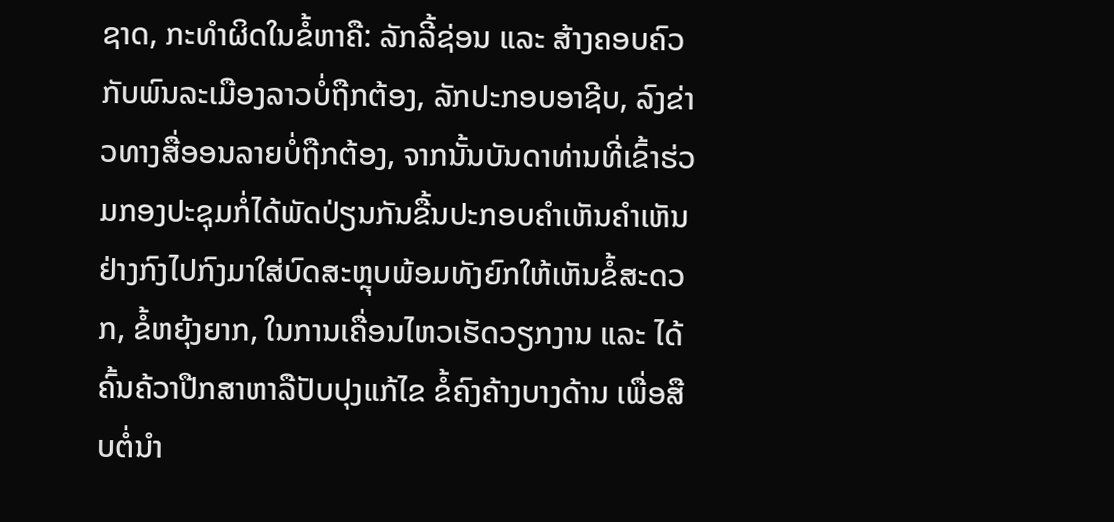ຊາດ, ກະທຳຜິດໃນຂໍ້ຫາຄື: ລັກລີ້ຊ່ອນ ແລະ ສ້າງຄອບຄົວກັບພົນລະເມືອງລາວບໍ່ຖືກຕ້ອງ, ລັກປະກອບອາຊີບ, ລົງຂ່າວທາງສື່ອອນລາຍບໍ່ຖືກຕ້ອງ, ຈາກນັ້ນບັນດາທ່ານທີ່ເຂົ້າຮ່ວມກອງປະຊຸມກໍ່ໄດ້ພັດປ່ຽນກັນຂື້ນປະກອບຄໍາເຫັນຄຳເຫັນຢ່າງກົງໄປກົງມາໃສ່ບົດສະຫຼຸບພ້ອມທັງຍົກໃຫ້ເຫັນຂໍ້ສະດວກ, ຂໍ້ຫຍຸ້ງຍາກ, ໃນການເຄື່ອນໄຫວເຮັດວຽກງານ ແລະ ໄດ້ຄົ້ນຄ້ວາປືກສາຫາລືປັບປຸງແກ້ໄຂ ຂໍ້ຄົງຄ້າງບາງດ້ານ ເພື່ອສືບຕໍ່ນຳ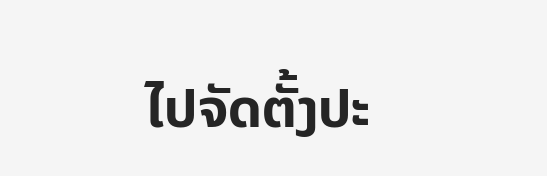ໄປຈັດຕັ້ງປະ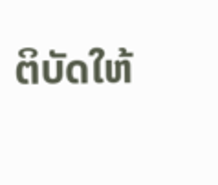ຕິບັດໃຫ້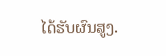ໄດ້ຮັບຜົນສູງ.